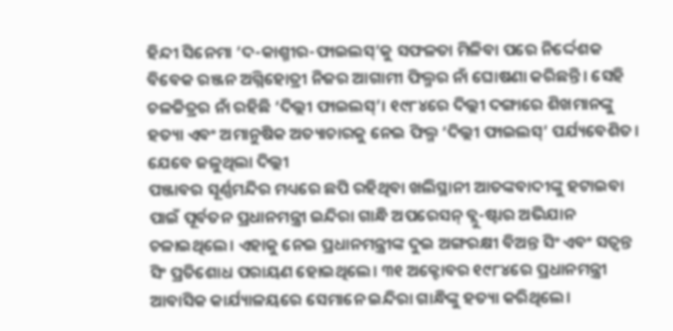ହିନ୍ଦୀ ସିନେମା ‘ଦ-କାଶ୍ମୀର-ଫାଇଲସ୍’କୁ ସଫଳତା ମିଳିବା ପରେ ନିର୍ଦ୍ଦେଶକ ବିବେକ ରଞ୍ଜନ ଅଗ୍ନିହୋତ୍ରୀ ନିଜର ଆଗାମୀ ଫିଲ୍ମର ନାଁ ଘୋଷଣା କରିଛନ୍ତି। ସେହି ଚଳଚ୍ଚିତ୍ରର ନାଁ ରହିଛି ‘ଦିଲ୍ଲୀ ଫାଇଲସ୍’। ୧୯୮୪ରେ ଦିଲ୍ଲୀ ଦଙ୍ଗାରେ ଶିଖମାନଙ୍କୁ ହତ୍ୟା ଏବଂ ଅମାନୁଷିକ ଅତ୍ୟାଚାରକୁ ନେଇ ଫିଲ୍ମ ‘ଦିଲ୍ଲୀ ଫାଇଲସ୍’ ପର୍ଯ୍ୟବେଶିତ।
ଯେବେ ଜଳୁଥିଲା ଦିଲ୍ଲୀ
ପଞ୍ଜାବର ସୂର୍ଣ୍ଣମନ୍ଦିର ମଧ୍ୟରେ ଛପି ରହିଥିବା ଖଲିସ୍ଥାନୀ ଆତଙ୍କବାଦୀଙ୍କୁ ହଟାଇବା ପାଇଁ ପୂର୍ବତନ ପ୍ରଧାନମନ୍ତ୍ରୀ ଇନ୍ଦିରା ଗାନ୍ଧି ଅପରେସନ୍ ବ୍ଲୁ-ଷ୍ଟାର ଅଭିଯାନ ଚଳାଇଥିଲେ। ଏହାକୁ ନେଇ ପ୍ରଧାନମନ୍ତ୍ରୀଙ୍କ ଦୁଇ ଅଙ୍ଗରକ୍ଷୀ ବିଅନ୍ତ ସିଂ ଏବଂ ସତ୍ୱନ୍ତ ସିଂ ପ୍ରତିଶୋଧ ପରାୟଣ ହୋଇଥିଲେ। ୩୧ ଅକ୍ଟୋବର ୧୯୮୪ରେ ପ୍ରଧାନମନ୍ତ୍ରୀ ଆବାସିକ କାର୍ଯ୍ୟାଳୟରେ ସେମାନେ ଇନ୍ଦିରା ଗାନ୍ଧିଙ୍କୁ ହତ୍ୟା କରିଥିଲେ।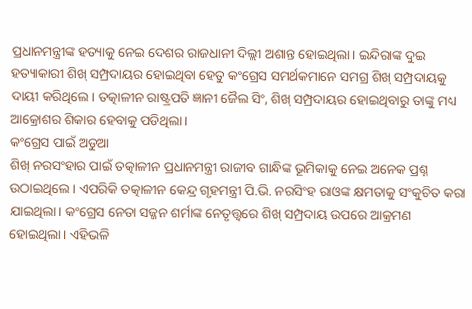ପ୍ରଧାନମନ୍ତ୍ରୀଙ୍କ ହତ୍ୟାକୁ ନେଇ ଦେଶର ରାଜଧାନୀ ଦିଲ୍ଲୀ ଅଶାନ୍ତ ହୋଇଥିଲା। ଇନ୍ଦିରାଙ୍କ ଦୁଇ ହତ୍ୟାକାରୀ ଶିଖ୍ ସମ୍ପ୍ରଦାୟର ହୋଇଥିବା ହେତୁ କଂଗ୍ରେସ ସମର୍ଥକମାନେ ସମଗ୍ର ଶିଖ୍ ସମ୍ପ୍ରଦାୟକୁ ଦାୟୀ କରିଥିଲେ। ତତ୍କାଳୀନ ରାଷ୍ଟ୍ରପତି ଜ୍ଞାନୀ ଜୈଲ ସିଂ, ଶିଖ୍ ସମ୍ପ୍ରଦାୟର ହୋଇଥିବାରୁ ତାଙ୍କୁ ମଧ୍ୟ ଆକ୍ରୋଶର ଶିକାର ହେବାକୁ ପଡିଥିଲା।
କଂଗ୍ରେସ ପାଇଁ ଅଡୁଆ
ଶିଖ୍ ନରସଂହାର ପାଇଁ ତତ୍କାଳୀନ ପ୍ରଧାନମନ୍ତ୍ରୀ ରାଜୀବ ଗାନ୍ଧିଙ୍କ ଭୂମିକାକୁ ନେଇ ଅନେକ ପ୍ରଶ୍ନ ଉଠାଇଥିଲେ। ଏପରିକି ତତ୍କାଳୀନ କେନ୍ଦ୍ର ଗୃହମନ୍ତ୍ରୀ ପି.ଭି. ନରସିଂହ ରାଓଙ୍କ କ୍ଷମତାକୁ ସଂକୁଚିତ କରା ଯାଇଥିଲା। କଂଗ୍ରେସ ନେତା ସଜ୍ଜନ ଶର୍ମାଙ୍କ ନେତୃତ୍ତ୍ୱରେ ଶିଖ୍ ସମ୍ପ୍ରଦାୟ ଉପରେ ଆକ୍ରମଣ ହୋଇଥିଲା। ଏହିଭଳି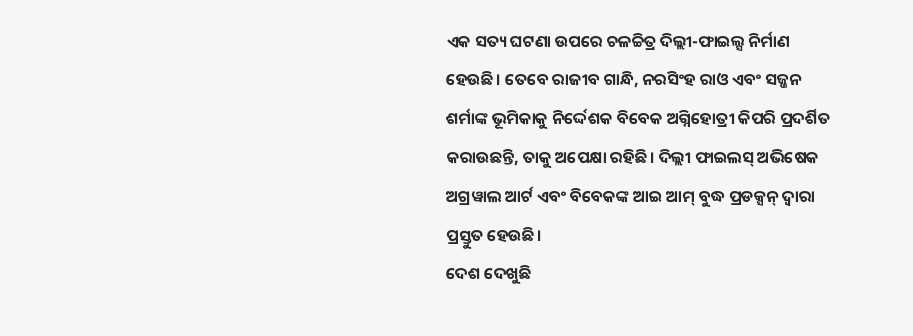ଏକ ସତ୍ୟ ଘଟଣା ଉପରେ ଚଳଚ୍ଚିତ୍ର ଦିଲ୍ଲୀ-ଫାଇଲ୍ସ ନିର୍ମାଣ ହେଉଛି। ତେବେ ରାଜୀବ ଗାନ୍ଧି, ନରସିଂହ ରାଓ ଏବଂ ସଜ୍ଜନ ଶର୍ମାଙ୍କ ଭୂମିକାକୁ ନିର୍ଦ୍ଦେଶକ ବିବେକ ଅଗ୍ନିହୋତ୍ରୀ କିପରି ପ୍ରଦର୍ଶିତ କରାଉଛନ୍ତି, ତାକୁ ଅପେକ୍ଷା ରହିଛି। ଦିଲ୍ଲୀ ଫାଇଲସ୍ ଅଭିଷେକ ଅଗ୍ରୱାଲ ଆର୍ଟ ଏବଂ ବିବେକଙ୍କ ଆଇ ଆମ୍ ବୁଦ୍ଧ ପ୍ରଡକ୍ସନ୍ ଦ୍ୱାରା ପ୍ରସ୍ତୁତ ହେଉଛି।
ଦେଶ ଦେଖୁଛି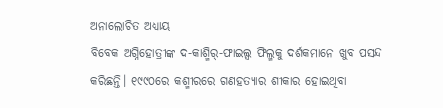ଅନାଲୋଚିତ ଅଧ୍ୟାୟ
ବିବେକ ଅଗ୍ନିହୋତ୍ରୀଙ୍କ ଦ-କାଶ୍ମିର୍-ଫାଇଲ୍ସ ଫିଲ୍ମକୁ ଦର୍ଶକମାନେ ଖୁବ ପସନ୍ଦ କରିଛନ୍ତି। ୧୯୯୦ରେ କଶ୍ମୀରରେ ଗଣହତ୍ୟାର ଶୀକାର ହୋଇଥିବା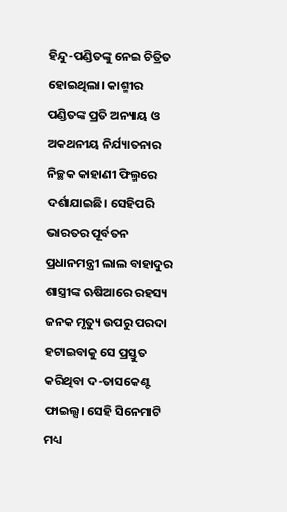ହିନ୍ଦୁ-ପଣ୍ଡିତଙ୍କୁ ନେଇ ଚିତ୍ରିତ ହୋଇଥିଲା। କାଶ୍ମୀର ପଣ୍ଡିତଙ୍କ ପ୍ରତି ଅନ୍ୟାୟ ଓ ଅକଥନୀୟ ନିର୍ଯ୍ୟାତନାର ନିଚ୍ଛକ କାହାଣୀ ଫିଲ୍ମରେ ଦର୍ଶାଯାଇଛି। ସେହିପରି ଭାରତର ପୂର୍ବତନ ପ୍ରଧାନମନ୍ତ୍ରୀ ଲାଲ ବାହାଦୁର ଶାସ୍ତ୍ରୀଙ୍କ ଋଷିଆରେ ରହସ୍ୟ ଜନକ ମୃତ୍ୟୁ ଉପରୁ ପରଦା ହଟାଇବାକୁ ସେ ପ୍ରସ୍ତୁତ କରିଥିବା ଦ-ତାସକେଣ୍ଟ ଫାଇଲ୍ସ। ସେହି ସିନେମାଟି ମଧ୍ୟ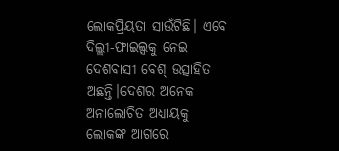ଲୋକପ୍ରିୟତା ସାଉଁଟିଛି। ଏବେ ଦିଲ୍ଲୀ-ଫାଇଲ୍ସକୁ ନେଇ ଦେଶବାସୀ ବେଶ୍ ଉତ୍ସାହିତ ଅଛନ୍ତି।ଦେଶର ଅନେକ ଅନାଲୋଚିତ ଅଧ୍ୟାୟକୁ ଲୋକଙ୍କ ଆଗରେ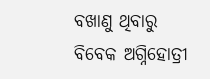ବଖାଣୁ ଥିବାରୁ ବିବେକ ଅଗ୍ନିହୋତ୍ରୀ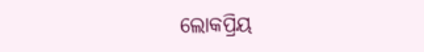ଲୋକପ୍ରିୟ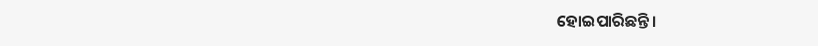ହୋଇପାରିଛନ୍ତି।